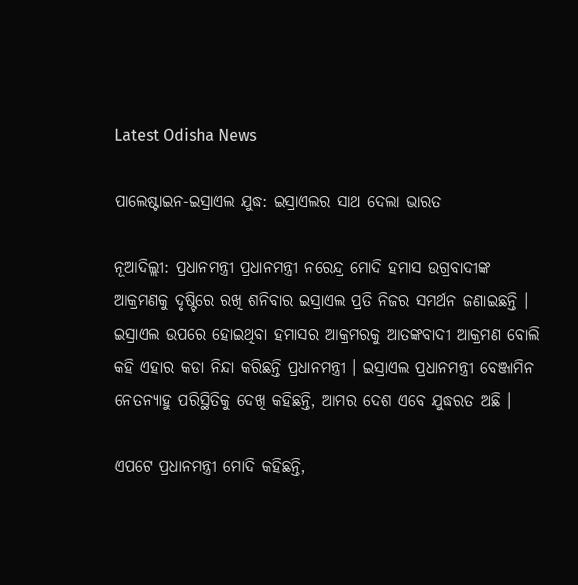Latest Odisha News

ପାଲେଷ୍ଟାଇନ-ଇସ୍ରାଏଲ ଯୁଦ୍ଧ: ଇସ୍ରାଏଲର ସାଥ ଦେଲା ଭାରତ

ନୂଆଦିଲ୍ଲୀ: ପ୍ରଧାନମନ୍ତ୍ରୀ ପ୍ରଧାନମନ୍ତ୍ରୀ ନରେନ୍ଦ୍ର ମୋଦି ହମାସ ଉଗ୍ରବାଦୀଙ୍କ ଆକ୍ରମଣକୁ ଦୃଷ୍ଟିରେ ରଖି ଶନିବାର ଇସ୍ରାଏଲ ପ୍ରତି ନିଜର ସମର୍ଥନ ଜଣାଇଛନ୍ତି । ଇସ୍ରାଏଲ ଉପରେ ହୋଇଥିବା ହମାସର ଆକ୍ରମରକୁ ଆତଙ୍କବାଦୀ ଆକ୍ରମଣ ବୋଲି କହି ଏହାର କଡା ନିନ୍ଦା କରିଛନ୍ତି ପ୍ରଧାନମନ୍ତ୍ରୀ । ଇସ୍ରାଏଲ ପ୍ରଧାନମନ୍ତ୍ରୀ ବେଞ୍ଜାମିନ ନେତନ୍ୟାହୁ ପରିସ୍ଥିତିକୁ ଦେଖି କହିଛନ୍ତି, ଆମର ଦେଶ ଏବେ ଯୁଦ୍ଧରତ ଅଛି ।

ଏପଟେ ପ୍ରଧାନମନ୍ତ୍ରୀ ମୋଦି କହିଛନ୍ତି,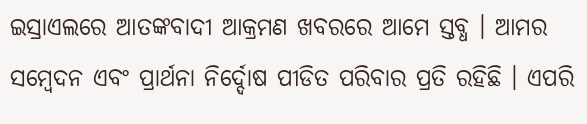ଇସ୍ରାଏଲରେ ଆତଙ୍କବାଦୀ ଆକ୍ରମଣ ଖବରରେ ଆମେ ସ୍ତବ୍ଧ । ଆମର ସମ୍ବେଦନ ଏବଂ ପ୍ରାର୍ଥନା ନିର୍ଦ୍ଦୋଷ ପୀଡିତ ପରିବାର ପ୍ରତି ରହିଛି । ଏପରି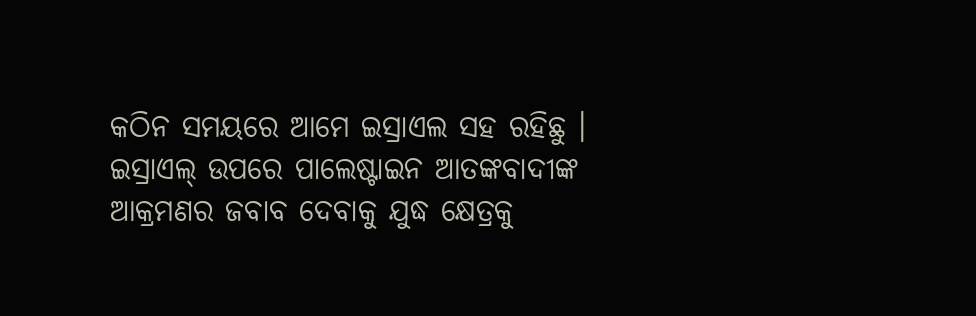କଠିନ ସମୟରେ ଆମେ ଇସ୍ରାଏଲ ସହ ରହିଛୁ । ଇସ୍ରାଏଲ୍ ଉପରେ ପାଲେଷ୍ଟାଇନ ଆତଙ୍କବାଦୀଙ୍କ ଆକ୍ରମଣର ଜବାବ ଦେବାକୁ ଯୁଦ୍ଧ କ୍ଷେତ୍ରକୁ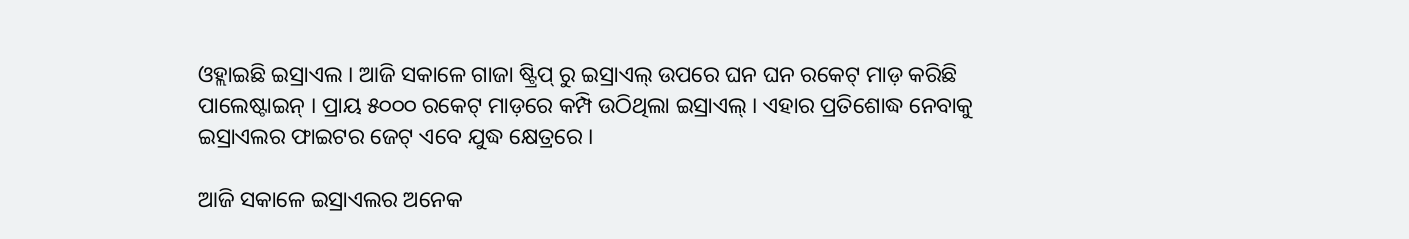ଓହ୍ଲାଇଛି ଇସ୍ରାଏଲ । ଆଜି ସକାଳେ ଗାଜା ଷ୍ଟ୍ରିପ୍ ରୁ ଇସ୍ରାଏଲ୍ ଉପରେ ଘନ ଘନ ରକେଟ୍ ମାଡ଼ କରିଛି ପାଲେଷ୍ଟାଇନ୍ । ପ୍ରାୟ ୫୦୦୦ ରକେଟ୍ ମାଡ଼ରେ କମ୍ପି ଉଠିଥିଲା ଇସ୍ରାଏଲ୍ । ଏହାର ପ୍ରତିଶୋଦ୍ଧ ନେବାକୁ ଇସ୍ରାଏଲର ଫାଇଟର ଜେଟ୍ ଏବେ ଯୁଦ୍ଧ କ୍ଷେତ୍ରରେ ।

ଆଜି ସକାଳେ ଇସ୍ରାଏଲର ଅନେକ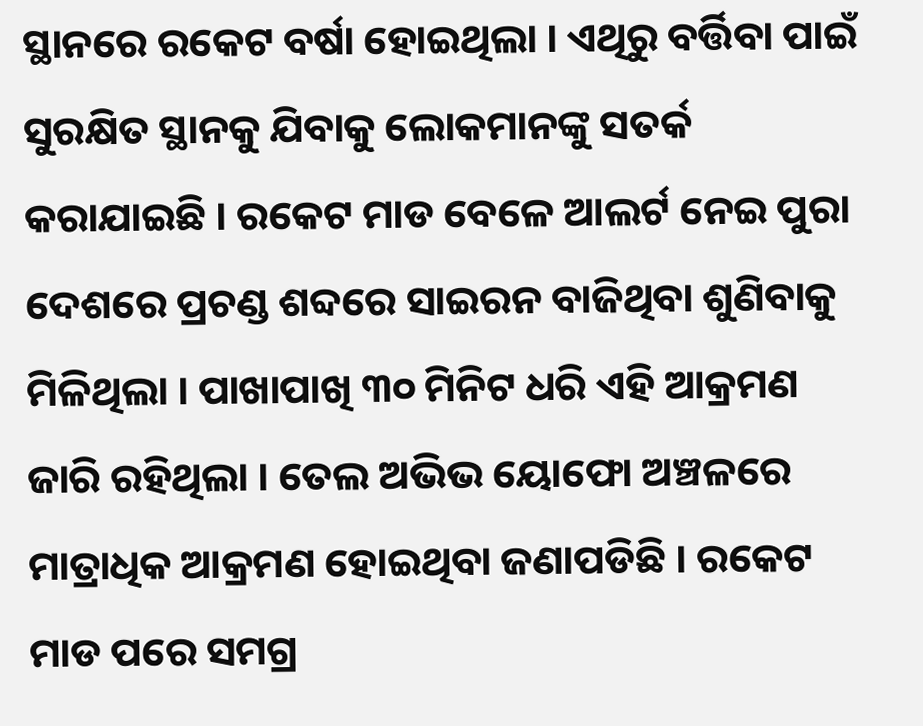ସ୍ଥାନରେ ରକେଟ ବର୍ଷା ହୋଇଥିଲା । ଏଥିରୁ ବର୍ତ୍ତିବା ପାଇଁ ସୁରକ୍ଷିତ ସ୍ଥାନକୁ ଯିବାକୁ ଲୋକମାନଙ୍କୁ ସତର୍କ କରାଯାଇଛି । ରକେଟ ମାଡ ବେଳେ ଆଲର୍ଟ ନେଇ ପୁରା ଦେଶରେ ପ୍ରଚଣ୍ଡ ଶବ୍ଦରେ ସାଇରନ ବାଜିଥିବା ଶୁଣିବାକୁ ମିଳିଥିଲା । ପାଖାପାଖି ୩୦ ମିନିଟ ଧରି ଏହି ଆକ୍ରମଣ ଜାରି ରହିଥିଲା । ତେଲ ଅଭିଭ ୟୋଫୋ ଅଞ୍ଚଳରେ ମାତ୍ରାଧିକ ଆକ୍ରମଣ ହୋଇଥିବା ଜଣାପଡିଛି । ରକେଟ ମାଡ ପରେ ସମଗ୍ର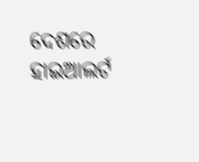ଦେଶରେ ହାଇଆଲର୍ଟ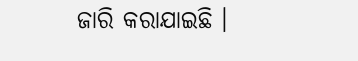ଜାରି କରାଯାଇଛି ।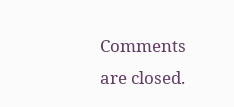Comments are closed.